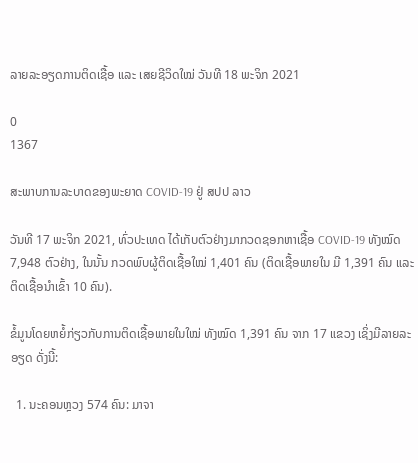ລາຍລະອຽດການຕິດເຊື້ອ ແລະ ເສຍຊີວິດໃໝ່ ວັນທີ 18 ພະຈິກ 2021

0
1367

ສະພາບການລະບາດຂອງພະຍາດ COVID-19 ຢູ່ ສປປ ລາວ

ວັນທີ 17 ພະຈິກ 2021, ທົ່ວປະເທດ ໄດ້ເກັບຕົວຢ່າງມາກວດຊອກຫາເຊື້ອ COVID-19 ທັງໝົດ 7,948 ຕົວຢ່າງ, ໃນນັ້ນ ກວດພົບຜູ້ຕິດເຊື້ອໃໝ່ 1,401 ຄົນ (ຕິດເຊື້ອພາຍໃນ ມີ 1,391 ຄົນ ແລະ ຕິດເຊື້ອນໍາເຂົ້າ 10 ຄົນ).

ຂໍ້ມູນໂດຍຫຍໍ້ກ່ຽວກັບການຕິດເຊື້ອພາຍໃນໃໝ່ ທັງໝົດ 1,391 ຄົນ ຈາກ 17 ແຂວງ ເຊິ່ງມີລາຍລະອຽດ ດັ່ງນີ້:

  1. ນະຄອນຫຼວງ 574 ຄົນ: ມາຈາ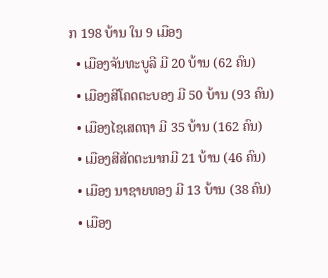ກ 198 ບ້ານ ໃນ 9 ເມືອງ
  • ເມືອງຈັນທະບູລີ ມີ 20 ບ້ານ (62 ຄົນ)
  • ເມືອງສີໂຄດຕະບອງ ມີ 50 ບ້ານ (93 ຄົນ)
  • ເມືອງໄຊເສດຖາ ມີ 35 ບ້ານ (162 ຄົນ)
  • ເມືອງສີສັດຕະນາກມີ 21 ບ້ານ (46 ຄົນ)
  • ເມືອງ ນາຊາຍທອງ ມີ 13 ບ້ານ (38 ຄົນ)
  • ເມືອງ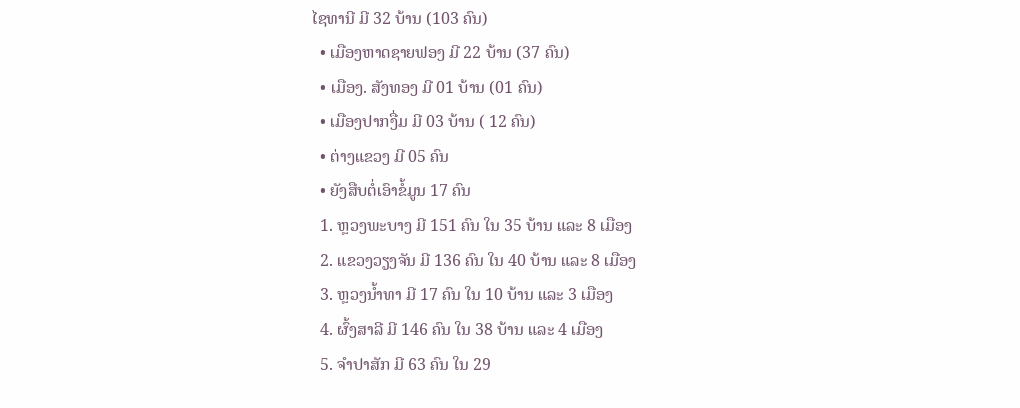ໄຊທານີ ມີ 32 ບ້ານ (103 ຄົນ)
  • ເມືອງຫາດຊາຍຟອງ ມີ 22 ບ້ານ (37 ຄົນ)
  • ເມືອງ. ສັງທອງ ມີ 01 ບ້ານ (01 ຄົນ)
  • ເມືອງປາກງື່ມ ມີ 03 ບ້ານ ( 12 ຄົນ)
  • ຕ່າງແຂວງ ມີ 05 ຄົນ
  • ຍັງສືບຕໍ່ເອົາຂໍ້ມູນ 17 ຄົນ
  1. ຫຼວງພະບາງ ມີ 151 ຄົນ ໃນ 35 ບ້ານ ແລະ 8 ເມືອງ
  2. ແຂວງວຽງຈັນ ມີ 136 ຄົນ ໃນ 40 ບ້ານ ແລະ 8 ເມືອງ
  3. ຫຼວງນ້ຳທາ ມີ 17 ຄົນ ໃນ 10 ບ້ານ ແລະ 3 ເມືອງ
  4. ຜົ້ງສາລີ ມີ 146 ຄົນ ໃນ 38 ບ້ານ ແລະ 4 ເມືອງ
  5. ຈຳປາສັກ ມີ 63 ຄົນ ໃນ 29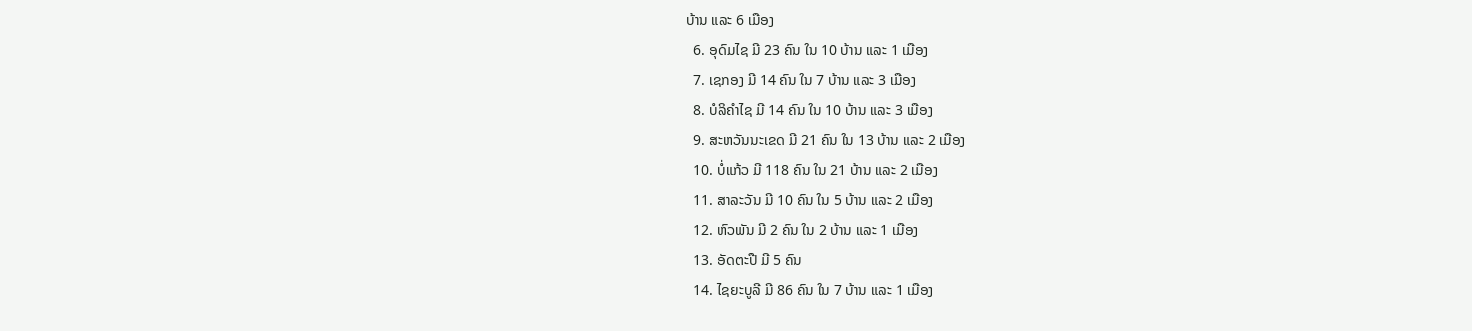ບ້ານ ແລະ 6 ເມືອງ
  6. ອຸດົມໄຊ ມີ 23 ຄົນ ໃນ 10 ບ້ານ ແລະ 1 ເມືອງ
  7. ເຊກອງ ມີ 14 ຄົນ ໃນ 7 ບ້ານ ແລະ 3 ເມືອງ
  8. ບໍລິຄຳໄຊ ມີ 14 ຄົນ ໃນ 10 ບ້ານ ແລະ 3 ເມືອງ
  9. ສະຫວັນນະເຂດ ມີ 21 ຄົນ ໃນ 13 ບ້ານ ແລະ 2 ເມືອງ
  10. ບໍ່ແກ້ວ ມີ 118 ຄົນ ໃນ 21 ບ້ານ ແລະ 2 ເມືອງ
  11. ສາລະວັນ ມີ 10 ຄົນ ໃນ 5 ບ້ານ ແລະ 2 ເມືອງ
  12. ຫົວພັນ ມີ 2 ຄົນ ໃນ 2 ບ້ານ ແລະ 1 ເມືອງ
  13. ອັດຕະປື ມີ 5 ຄົນ
  14. ໄຊຍະບູລີ ມີ 86 ຄົນ ໃນ 7 ບ້ານ ແລະ 1 ເມືອງ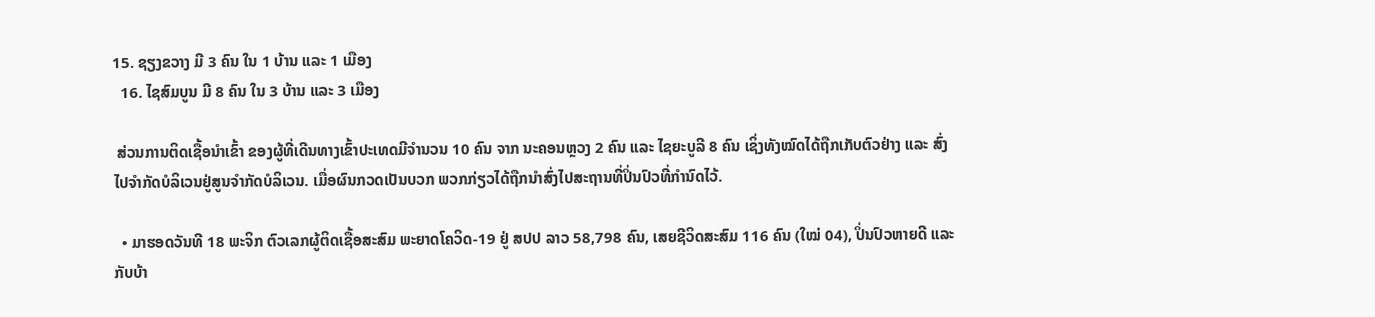15. ຊຽງຂວາງ ມີ 3 ຄົນ ໃນ 1 ບ້ານ ແລະ 1 ເມືອງ
  16. ໄຊສົມບູນ ມີ 8 ຄົນ ໃນ 3 ບ້ານ ແລະ 3 ເມືອງ

 ສ່ວນການຕິດເຊື້ອນໍາເຂົ້າ ຂອງຜູ້ທີ່ເດີນທາງເຂົ້າປະເທດມີຈໍານວນ 10 ຄົນ ຈາກ ນະຄອນຫຼວງ 2 ຄົນ ແລະ ໄຊຍະບູລີ 8 ຄົນ ເຊິ່ງທັງໝົດໄດ້ຖືກເກັບຕົວຢ່າງ ແລະ ສົ່ງໄປຈໍາກັດບໍລິເວນຢູ່ສູນຈໍາກັດບໍລິເວນ. ເມື່ອຜົນກວດເປັນບວກ ພວກກ່ຽວໄດ້ຖືກນຳສົ່ງໄປສະຖານທີ່ປິ່ນປົວທີ່ກໍານົດໄວ້.

  • ມາຮອດວັນທີ 18 ພະຈິກ ຕົວເລກຜູ້ຕິດເຊື້ອສະສົມ ພະຍາດໂຄວິດ-19 ຢູ່ ສປປ ລາວ 58,798 ຄົນ, ເສຍຊີວິດສະສົມ 116 ຄົນ (ໃໝ່ 04), ປິ່ນປົວຫາຍດີ ແລະ ກັບບ້າ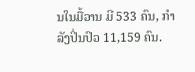ນໃນມື້ວານ ມີ 533 ຄົນ, ກໍາລັງປິ່ນປົວ 11,159 ຄົນ.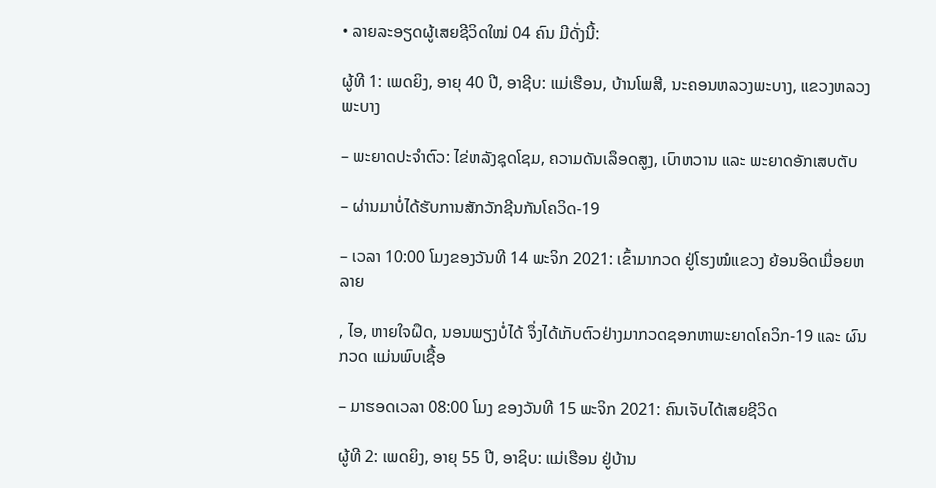• ລາຍລະອຽດຜູ້ເສຍຊີວິດໃໝ່ 04 ຄົນ ມີດັ່ງນີ້:

ຜູ້ທີ 1: ເພດຍິງ, ອາຍຸ 40 ປີ, ອາຊີບ: ແມ່ເຮືອນ, ບ້ານໂພສີ, ນະຄອນຫລວງພະບາງ, ແຂວງຫລວງພະບາງ

– ພະຍາດປະຈໍາຕົວ: ໄຂ່ຫລັງຊຸດໂຊມ, ຄວາມດັນເລຶອດສູງ, ເບົາຫວານ ແລະ ພະຍາດອັກເສບຕັບ

– ຜ່ານມາບໍ່ໄດ້ຮັບການສັກວັກຊີນກັນໂຄວິດ-19

– ເວລາ 10:00 ໂມງຂອງວັນທີ 14 ພະຈິກ 2021: ເຂົ້າມາກວດ ຢູ່ໂຮງໝໍແຂວງ ຍ້ອນອິດເມື່ອຍຫລາຍ

, ໄອ, ຫາຍໃຈຝຶດ, ນອນພຽງບໍ່ໄດ້ ຈຶ່ງໄດ້ເກັບຕົວຢ່າງມາກວດຊອກຫາພະຍາດໂຄວິກ-19 ແລະ ຜົນກວດ ແມ່ນພົບເຊື້ອ

– ມາຮອດເວລາ 08:00 ໂມງ ຂອງວັນທີ 15 ພະຈິກ 2021: ຄົນເຈັບໄດ້ເສຍຊີວິດ

ຜູ້ທີ 2: ເພດຍິງ, ອາຍຸ 55 ປີ, ອາຊິບ: ແມ່ເຮືອນ ຢູ່ບ້ານ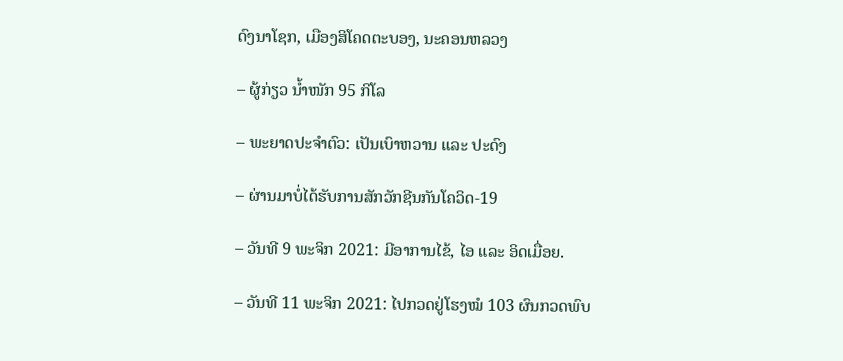ດົງນາໂຊກ, ເມືອງສິໂຄດຕະບອງ, ນະຄອນຫລວງ

– ຜູ້ກ່ຽວ ນໍ້າໜັກ 95 ກິໂລ

– ພະຍາດປະຈໍາຕົວ: ເປັນເບົາຫວານ ແລະ ປະດົງ

– ຜ່ານມາບໍ່ໄດ້ຮັບການສັກວັກຊີນກັນໂຄວິດ-19

– ວັນທີ 9 ພະຈິກ 2021: ມີອາການໄຂ້, ໄອ ແລະ ອິດເມື່ອຍ.

– ວັນທີ 11 ພະຈິກ 2021: ໄປກວດຢູ່ໂຮງໝໍ 103 ຜົນກວດພົບ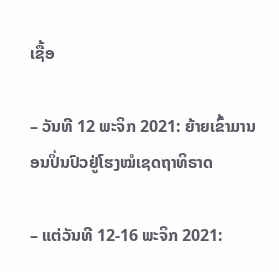ເຊື້ອ

– ວັນທີ 12 ພະຈິກ 2021: ຍ້າຍເຂົ້າມານອນປິ່ນປົວຢູ່ໂຮງໝໍເຊດຖາທິຣາດ

– ແຕ່ວັນທີ 12-16 ພະຈິກ 2021: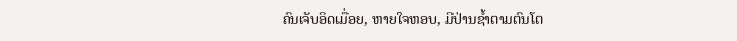ຄົນເຈັບອິດເມື່ອຍ, ຫາຍໃຈຫອບ, ມີປ່ານຊໍ້າຕາມຕົນໂຕ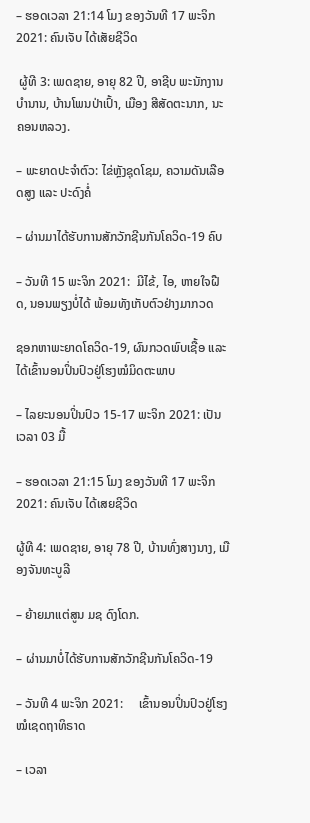– ຮອດເວລາ 21:14 ໂມງ ຂອງວັນທີ 17 ພະຈິກ 2021: ຄົນເຈັບ ໄດ້ເສັຍຊີວິດ

 ຜູ້ທີ 3: ເພດຊາຍ, ອາຍຸ 82 ປີ, ອາຊີບ ພະນັກງານບຳນານ, ບ້ານໂພນປ່າເປົ້າ, ເມືອງ ສີສັດຕະນາກ, ນະຄອນຫລວງ.

– ພະຍາດປະຈຳຕົວ: ໄຂ່ຫຼັງຊຸດໂຊມ, ຄວາມດັນເລືອດສູງ ແລະ ປະດົງຄໍ່

– ຜ່ານມາໄດ້ຮັບການສັກວັກຊີນກັນໂຄວິດ-19 ຄົບ

– ວັນທີ 15 ພະຈິກ 2021:  ມີໄຂ້, ໄອ, ຫາຍໃຈຝືດ, ນອນພຽງບໍ່ໄດ້ ພ້ອມທັງເກັບຕົວຢ່າງມາກວດ

ຊອກຫາພະຍາດໂຄວິດ-19, ຜົນກວດພົບເຊື້ອ ແລະ ໄດ້ເຂົ້ານອນປິ່ນປົວຢູ່ໂຮງໝໍມິດຕະພາບ

– ໄລຍະນອນປິ່ນປົວ 15-17 ພະຈິກ 2021: ເປັນເວລາ 03 ມື້

– ຮອດເວລາ 21:15 ໂມງ ຂອງວັນທີ 17 ພະຈິກ 2021: ຄົນເຈັບ ໄດ້ເສຍຊີວິດ

ຜູ້ທີ 4: ເພດຊາຍ, ອາຍຸ 78 ປີ, ບ້ານທົ່ງສາງນາງ, ເມືອງຈັນທະບູລີ

– ຍ້າຍມາແຕ່ສູນ ມຊ ດົງໂດກ.

– ຜ່ານມາບໍ່ໄດ້ຮັບການສັກວັກຊີນກັນໂຄວິດ-19

– ວັນທີ 4 ພະຈິກ 2021:     ເຂົ້ານອນປິ່ນປົວຢູ່ໂຮງໝໍເຊດຖາທິຣາດ

– ເວລາ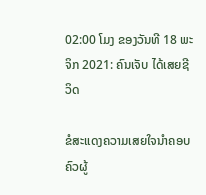02:00 ໂມງ ຂອງວັນທີ 18 ພະຈິກ 2021: ຄົນເຈັບ ໄດ້ເສຍຊີວິດ

ຂໍສະແດງຄວາມເສຍໃຈນຳຄອບຄົວຜູ້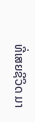ທີ່ເສຍຊີວິດ ມາ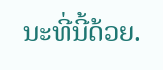ນະທີ່ນີ້ດ້ວຍ.